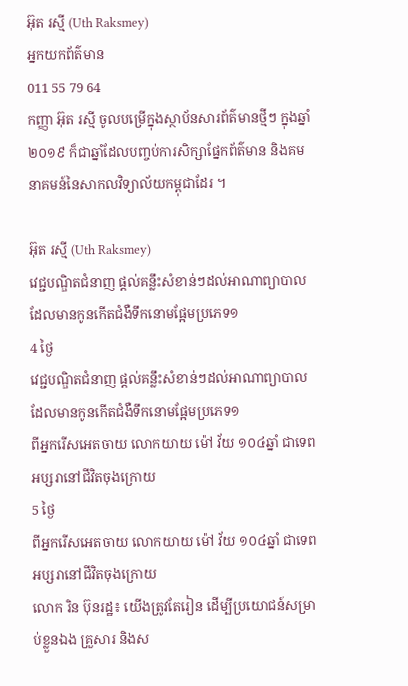អ៊ុត រស្មី (Uth Raksmey)
អ្នកយកព័ត៌មាន
011 55 79 64
កញ្ញា អ៊ុត រស្មី ចូលបម្រើក្នុងស្ថាប័នសារព័ត៌មានថ្មីៗ ក្នុងឆ្នាំ២០១៩ ក៏ជាឆ្នាំដែលបញ្ចប់ការសិក្សាផ្នែកព័ត៌មាន និងគមនាគមន៍នៃសាកលវិទ្យាល័យកម្ពុជាដែរ ។

អ៊ុត រស្មី (Uth Raksmey)
វេជ្ជបណ្ឌិតជំនាញ ផ្ដល់គន្លឹះសំខាន់ៗដល់អាណាព្យាបាលដែលមានកូនកើតជំងឺទឹកនោមផ្អែមប្រភេទ១
4 ថ្ងៃ
វេជ្ជបណ្ឌិតជំនាញ ផ្ដល់គន្លឹះសំខាន់ៗដល់អាណាព្យាបាលដែលមានកូនកើតជំងឺទឹកនោមផ្អែមប្រភេទ១
ពីអ្នករើសអេតចាយ លោកយាយ ម៉ៅ វ័យ ១០៤ឆ្នាំ ជាទេពអប្សរានៅជីវិតចុងក្រោយ
5 ថ្ងៃ
ពីអ្នករើសអេតចាយ លោកយាយ ម៉ៅ វ័យ ១០៤ឆ្នាំ ជាទេពអប្សរានៅជីវិតចុងក្រោយ
លោក រិន ប៊ុនរដ្ឋ៖ យើងត្រូវតែរៀន ដើម្បីប្រយោជន៍សម្រាប់ខ្លួនឯង គ្រួសារ និងស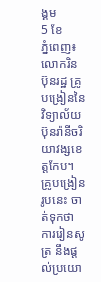ង្គម
5 ខែ
ភ្នំពេញ៖ លោករិន ប៊ុនរដ្ឋ គ្រូបង្រៀននៃវិទ្យាល័យប៊ុនរ៉ានីចរិយាវង្សខេត្តកែប។ គ្រូបង្រៀនរូបនេះ ចាត់ទុកថា ការរៀនសូត្រ នឹងផ្ដល់ប្រយោ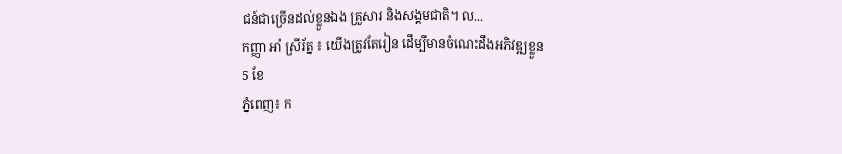ជន៍ជាច្រើនដល់ខ្លួនឯង គ្រួសារ និងសង្គមជាតិ។ ល...
កញ្ញា អាំ ស្រីរ័ត្ន ៖ យើងត្រូវតែរៀន ដើម្បីមានចំណេះដឹងអភិវឌ្ឍខ្លួន
5 ខែ
ភ្នំពេញ៖ ក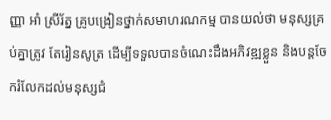ញ្ញា អាំ ស្រីរ័ត្ន គ្រូបង្រៀនថ្នាក់សមាហរណកម្ម បានយល់ថា មនុស្សគ្រប់គ្នាត្រូវ តែរៀនសូត្រ ដើម្បីទទួលបានចំណេះដឹងអភិវឌ្ឍខ្លួន និងបន្តចែករំលែកដល់មនុស្សជំ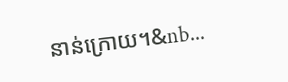នាន់ក្រោយ។&nb...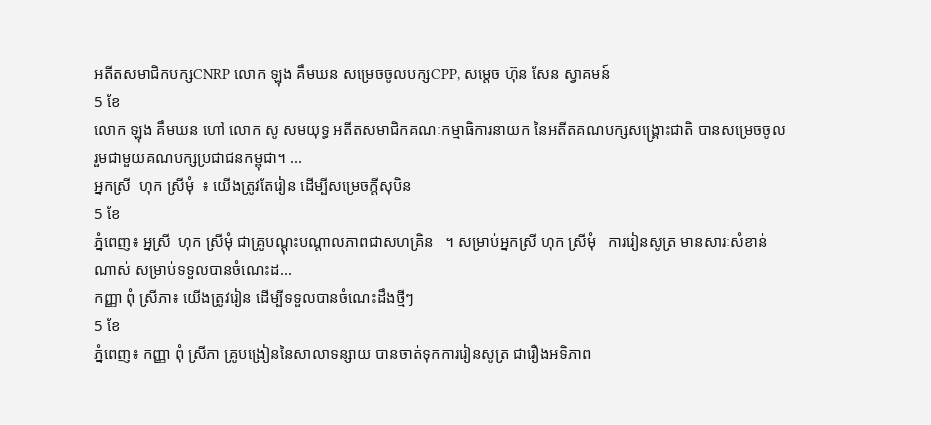អតីតសមាជិកបក្សCNRP លោក ឡុង គឹមឃន សម្រេចចូលបក្សCPP, សម្ដេច ហ៊ុន សែន ស្វាគមន៍
5 ខែ
លោក ឡុង គឹមឃន ហៅ លោក សូ សមយុទ្ធ អតីតសមាជិកគណៈកម្មាធិការនាយក នៃអតីតគណបក្សសង្រ្គោះជាតិ បានសម្រេចចូលរួមជាមួយគណបក្សប្រជាជនកម្ពុជា។ ...
អ្នកស្រី  ហុក ស្រីមុំ  ៖ យើងត្រូវតែរៀន ដើម្បីសម្រេចក្ដីសុបិន
5 ខែ
ភ្នំពេញ៖ អ្នស្រី  ហុក ស្រីមុំ ជាគ្រូបណ្ដុះបណ្ដាលភាពជាសហគ្រិន   ។ សម្រាប់អ្នកស្រី ហុក ស្រីមុំ   ការរៀនសូត្រ មានសារៈសំខាន់ណាស់ សម្រាប់ទទួលបានចំណេះដ...
កញ្ញា ពុំ ស្រីភា៖ យើងត្រូវរៀន ដើម្បីទទួលបានចំណេះដឹងថ្មីៗ
5 ខែ
ភ្នំពេញ៖ កញ្ញា ពុំ ស្រីភា គ្រូបង្រៀននៃសាលាទន្សាយ បានចាត់ទុកការរៀនសូត្រ ជារឿងអទិភាព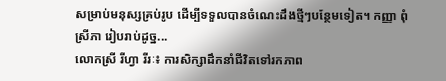សម្រាប់មនុស្សគ្រប់រូប ដើម្បីទទួលបានចំណេះដឹងថ្មីៗបន្ថែមទៀត។ កញ្ញា ពុំ ស្រីភា រៀបរាប់ដូច្ន...
លោកស្រី រីហ្វា រីរៈ៖ ការសិក្សាដឹកនាំជីវិតទៅរកភាព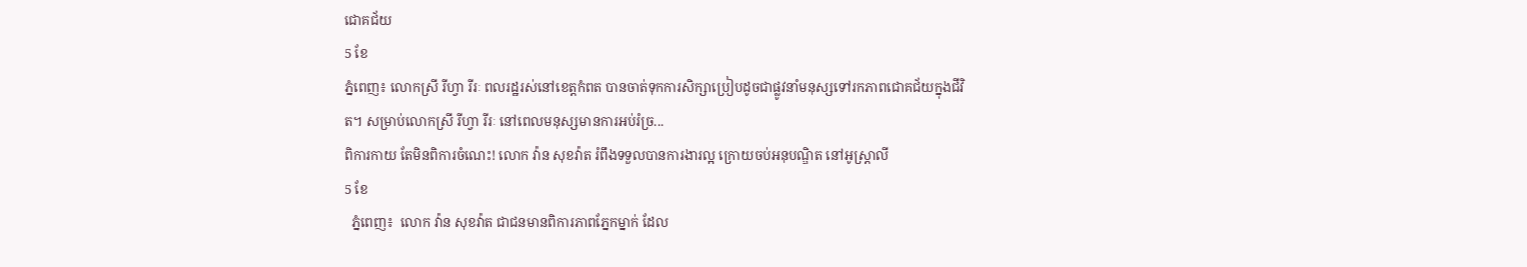ជោគជ័យ
5 ខែ
ភ្នំពេញ៖ លោកស្រី រីហ្វា រីរៈ ពលរដ្ឋរស់នៅខេត្តកំពត បានចាត់ទុកការសិក្សាប្រៀបដូចជាផ្លូវនាំមនុស្សទៅរកភាពជោគជ័យក្នុងជីវិត។ សម្រាប់លោកស្រី រីហ្វា រីរៈ នៅពេលមនុស្សមានការអប់រំច្រ...
ពិការកាយ តែមិនពិការចំណេះ! លោក វ៉ាន សុខវ៉ាត រំពឹងទទួលបានការងារល្អ ក្រោយចប់អនុបណ្ឌិត នៅអូស្រ្តាលី
5 ខែ
  ភ្នំពេញ៖  លោក វ៉ាន សុខវ៉ាត ជាជនមានពិការភាពភ្នែកម្នាក់ ដែល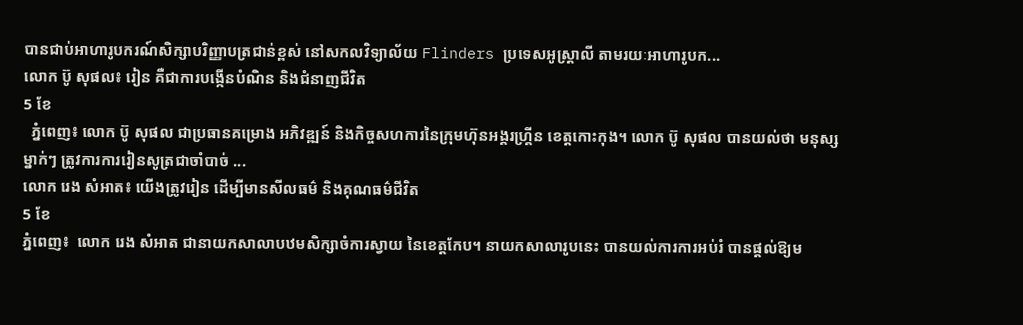បានជាប់អាហារូបករណ៍សិក្សាបរិញ្ញាបត្រជាន់ខ្ពស់ នៅសកលវិទ្យាល័យ Flinders ប្រទេសអូស្រ្តាលី តាមរយៈអាហារូបក...
លោក ប៊ូ សុផល៖ រៀន គឺជាការបង្កើនបំណិន និងជំនាញជីវិត
5 ខែ
  ភ្នំពេញ៖ លោក ប៊ូ សុផល ជាប្រធានគម្រោង អភិវឌ្ឍន៍ និងកិច្ចសហការនៃក្រុមហ៊ុនអង្គរហ្គ្រីន ខេត្តកោះកុង។ លោក ប៊ូ សុផល បានយល់ថា មនុស្សម្នាក់ៗ ត្រូវការការរៀនសូត្រជាចាំបាច់ ...
លោក រេង សំអាត៖ យើងត្រូវរៀន ដើម្បីមានសីលធម៌ និងគុណធម៌ជីវិត
5 ខែ
ភ្នំពេញ៖  លោក រេង សំអាត ជានាយកសាលាបឋមសិក្សាចំការស្វាយ នៃខេត្តកែប។ នាយកសាលារូបនេះ បានយល់ការការអប់រំ បានផ្ដល់ឱ្យម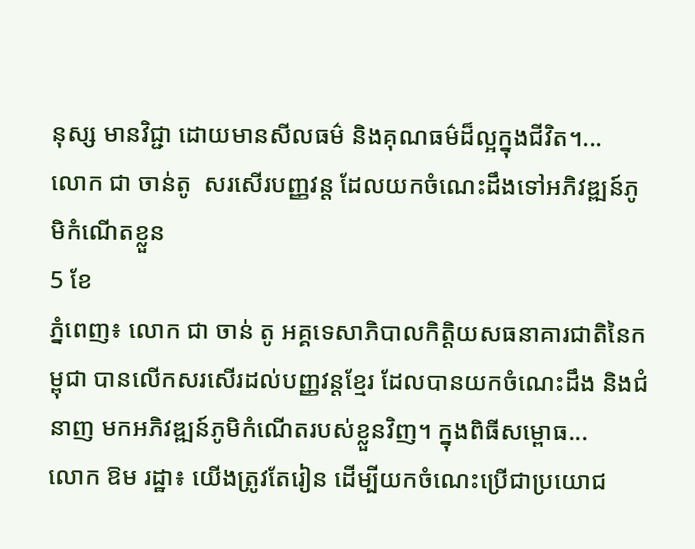នុស្ស មានវិជ្ជា ដោយមានសីលធម៌ និងគុណធម៌ដ៏ល្អក្នុងជីវិត។...
លោក ជា ចាន់តូ  សរសើរបញ្ញវន្ត ដែលយកចំណេះដឹងទៅអភិវឌ្ឍន៍ភូមិកំណើតខ្លួន
5 ខែ
ភ្នំពេញ៖ លោក ជា ចាន់ តូ អគ្គទេសាភិបាលកិត្តិយសធនាគារជាតិនៃកម្ពុជា បានលើកសរសើរដល់បញ្ញវន្តខ្មែរ ដែលបានយកចំណេះដឹង និងជំនាញ មកអភិវឌ្ឍន៍ភូមិកំណើតរបស់ខ្លួនវិញ។ ក្នុងពិធីសម្ពោធ...
លោក ឱម រដ្ឋា៖ យើងត្រូវតែរៀន ដើម្បីយកចំណេះប្រើជាប្រយោជ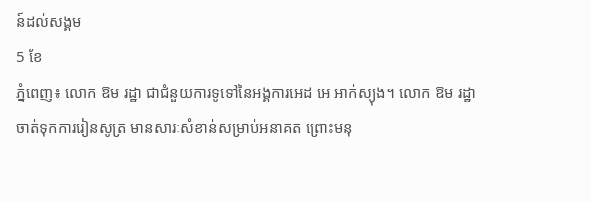ន៍ដល់សង្គម
5 ខែ
ភ្នំពេញ៖ លោក ឱម រដ្ឋា ជាជំនួយការទូទៅនៃអង្គការអេដ អេ អាក់ស្យុង។ លោក ឱម រដ្ឋា ចាត់ទុកការរៀនសូត្រ មានសារៈសំខាន់សម្រាប់អនាគត ព្រោះមនុ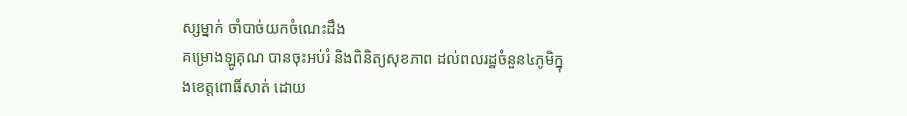ស្សម្នាក់ ចាំបាច់យកចំណេះដឹង
គម្រោងឡូគុណ បានចុះអប់រំ និងពិនិត្យសុខភាព ដល់ពលរដ្ឋចំនួន៤ភូមិក្នុងខេត្តពោធិ៍សាត់ ដោយ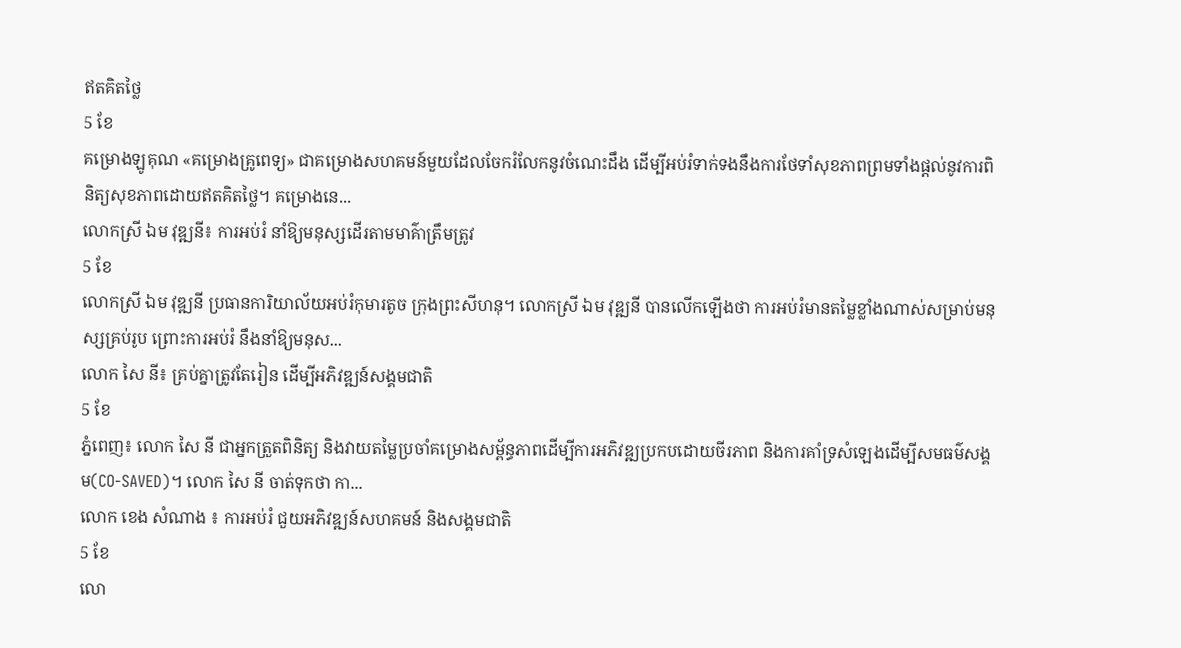ឥតគិតថ្លៃ
5 ខែ
គម្រោងឡូគុណ «គម្រោងគ្រូពេទ្យ» ជាគម្រោងសហគមន៍មួយដែលចែករំលែកនូវចំណេះដឹង ដើម្បីអប់រំទាក់ទងនឹងការថែទាំសុខភាពព្រមទាំងផ្ដល់នូវការពិនិត្យសុខភាពដោយឥតគិតថ្លៃ។ គម្រោងនេ...
លោកស្រី ឯម វុឌ្ឍនី៖ ការអប់រំ នាំឱ្យមនុស្សដើរតាមមាគ៌ាត្រឹមត្រូវ
5 ខែ
លោកស្រី ឯម វុឌ្ឍនី ប្រធានការិយាល័យអប់រំកុមារតូច ក្រុងព្រះសីហនុ។ លោកស្រី ឯម វុឌ្ឍនី បានលើកឡើងថា ការអប់រំមានតម្លៃខ្លាំងណាស់សម្រាប់មនុស្សគ្រប់រូប ព្រោះការអប់រំ នឹងនាំឱ្យមនុស...
លោក សៃ នី៖ គ្រប់គ្នាត្រូវតែរៀន ដើម្បីអភិវឌ្ឍន៍សង្គមជាតិ
5 ខែ
ភ្នំពេញ៖ លោក សៃ នី ជាអ្នកត្រួតពិនិត្យ និងវាយតម្លៃប្រចាំគម្រោងសម្ព័ន្ធភាពដើម្បីការអភិវឌ្ឍប្រកបដោយចីរភាព និងការគាំទ្រសំឡេងដើម្បីសមធម៌សង្គម(CO-SAVED)។ លោក សៃ នី ចាត់ទុកថា កា...
លោក ខេង សំណាង ៖ ការអប់រំ ជួយអភិវឌ្ឍន៍សហគមន៍ និងសង្គមជាតិ
5 ខែ
លោ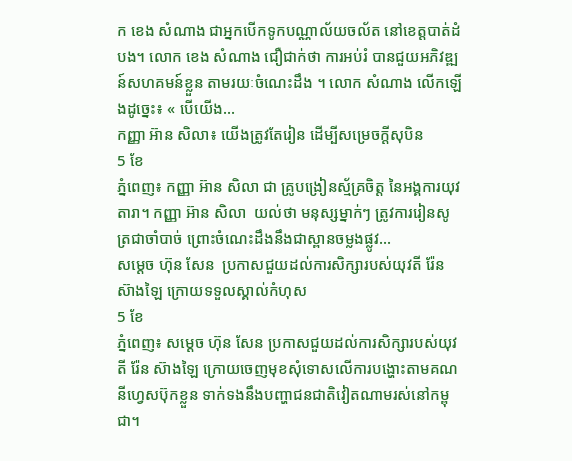ក ខេង សំណាង ជាអ្នកបើកទូកបណ្ណាល័យចល័ត នៅខេត្តបាត់ដំបង។ លោក ខេង សំណាង ជឿជាក់ថា ការអប់រំ បានជួយអភិវឌ្ឍន៍សហគមន៍ខ្លួន តាមរយៈចំណេះដឹង ។ លោក សំណាង លើកឡើងដូច្នេះ៖ « បើយើង...
កញ្ញា អ៊ាន សិលា៖ យើងត្រូវតែរៀន ដើម្បីសម្រេចក្ដីសុបិន
5 ខែ
ភ្នំពេញ៖ កញ្ញា អ៊ាន សិលា ជា គ្រូបង្រៀនស័្មគ្រចិត្ត នៃអង្គការយុវតារា។ កញ្ញា អ៊ាន សិលា  យល់ថា មនុស្សម្នាក់ៗ ត្រូវការរៀនសូត្រជាចាំបាច់ ព្រោះចំណេះដឹងនឹងជាស្ពានចម្លងផ្លូវ...
សម្ដេច ហ៊ុន សែន  ប្រកាសជួយដល់ការសិក្សារបស់យុវតី រ៉ែន ស៊ាងឡៃ ក្រោយទទួលស្គាល់កំហុស
5 ខែ
ភ្នំពេញ៖ សម្ដេច ហ៊ុន សែន ប្រកាសជួយដល់ការសិក្សារបស់យុវតី រ៉ែន ស៊ាងឡៃ ក្រោយចេញមុខសុំទោសលើការបង្ហោះតាមគណនីហ្វេសប៊ុកខ្លួន ទាក់ទងនឹងបញ្ហាជនជាតិវៀតណាមរស់នៅកម្ពុជា។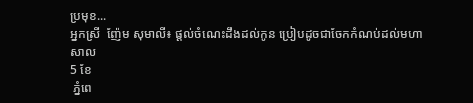ប្រមុខ...
អ្នកស្រី  ញ៉ែម សុមាលី៖ ផ្ដល់ចំណេះដឹងដល់កូន ប្រៀបដូចជាចែកកំណប់ដល់មហាសាល
5 ខែ
 ភ្នំពេ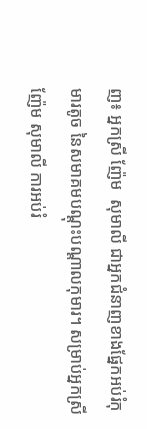ញ៖ អ្នកស្រី ញ៉ែម  សុមាលី ជាអ្នកជំនាញខាងផ្នែកអប់រំកុមារតូច នៃសមាគមបណ្ដុះបណ្ដាលកុមារ។ សម្រាប់អ្នកស្រី ញ៉ែម សុមាលី ការអប់រំ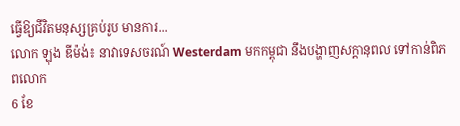ធ្វើឱ្យជីវិតមនុស្សគ្រប់រូប មានការ...
លោក ឡុង ឌីម៉ង់៖ នាវាទេសចរណ៍ Westerdam មកកម្ពុជា នឹងបង្ហាញសក្ដានុពល ទៅកាន់ពិភពលោក
6 ខែ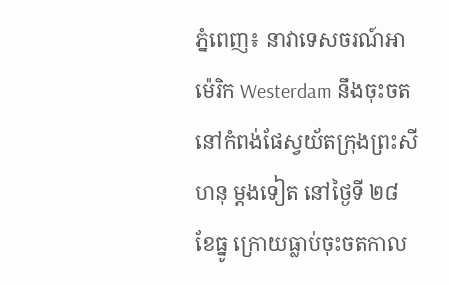ភ្នំពេញ៖ នាវាទេសចរណ៍អាម៉េរិក Westerdam នឹងចុះចតនៅកំពង់ផែស្វយ័តក្រុងព្រះសីហនុ ម្ដងទៀត នៅថ្ងៃទី ២៨ ខែធ្នូ ក្រោយធ្លាប់ចុះចតកាល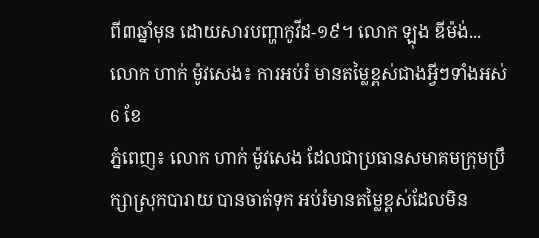ពី៣ឆ្នាំមុន ដោយសារបញ្ហាកូវីដ-១៩។ លោក ឡុង ឌីម៉ង់...
លោក ហាក់ ម៉ូវសេង៖ ការអប់រំ មានតម្លៃខ្ពស់ជាងអ្វីៗទាំងអស់
6 ខែ
ភ្នំពេញ៖ លោក ហាក់ ម៉ូវសេង ដែលជាប្រធានសមាគមក្រុមប្រឹក្សាស្រុកបារាយ បានចាត់ទុក អប់រំមានតម្លៃខ្ពស់ដែលមិន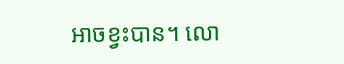អាចខ្វះបាន។ លោ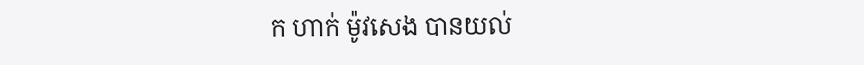ក ហាក់ ម៉ូវសេង បានយល់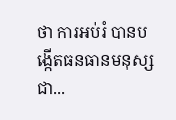ថា ការអប់រំ បានបង្កើតធនធានមនុស្សជា...